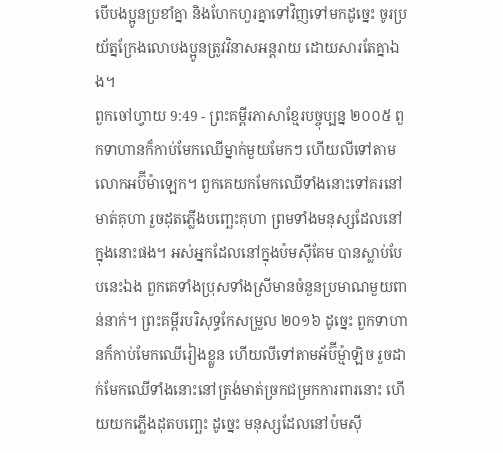បើបងប្អូនប្រខាំគ្នា និងហែកហួរគ្នាទៅវិញទៅមកដូច្នេះ ចូរប្រយ័ត្នក្រែងលោបងប្អូនត្រូវវិនាសអន្តរាយ ដោយសារតែគ្នាឯង។
ពួកចៅហ្វាយ 9:49 - ព្រះគម្ពីរភាសាខ្មែរបច្ចុប្បន្ន ២០០៥ ពួកទាហានក៏កាប់មែកឈើម្នាក់មួយមែកៗ ហើយលីទៅតាមលោកអប៊ីម៉ាឡេក។ ពួកគេយកមែកឈើទាំងនោះទៅគរនៅមាត់គុហា រួចដុតភ្លើងបញ្ឆេះគុហា ព្រមទាំងមនុស្សដែលនៅក្នុងនោះផង។ អស់អ្នកដែលនៅក្នុងប៉មស៊ីគែម បានស្លាប់បែបនេះឯង ពួកគេទាំងប្រុសទាំងស្រីមានចំនួនប្រមាណមួយពាន់នាក់។ ព្រះគម្ពីរបរិសុទ្ធកែសម្រួល ២០១៦ ដូច្នេះ ពួកទាហានក៏កាប់មែកឈើរៀងខ្លួន ហើយលីទៅតាមអ័ប៊ីម៉្មាឡិច រួចដាក់មែកឈើទាំងនោះនៅត្រង់មាត់ច្រកជម្រកការពារនោះ ហើយយកភ្លើងដុតបញ្ឆេះ ដូច្នេះ មនុស្សដែលនៅប៉មស៊ី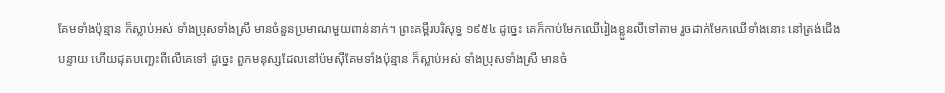គែមទាំងប៉ុន្មាន ក៏ស្លាប់អស់ ទាំងប្រុសទាំងស្រី មានចំនួនប្រមាណមួយពាន់នាក់។ ព្រះគម្ពីរបរិសុទ្ធ ១៩៥៤ ដូច្នេះ គេក៏កាប់មែកឈើរៀងខ្លួនលីទៅតាម រួចដាក់មែកឈើទាំងនោះ នៅត្រង់ជើងបន្ទាយ ហើយដុតបញ្ឆេះពីលើគេទៅ ដូច្នេះ ពួកមនុស្សដែលនៅប៉មស៊ីគែមទាំងប៉ុន្មាន ក៏ស្លាប់អស់ ទាំងប្រុសទាំងស្រី មានចំ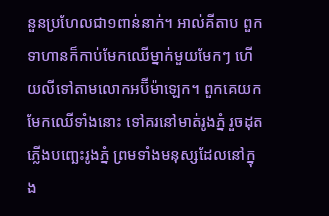នួនប្រហែលជា១ពាន់នាក់។ អាល់គីតាប ពួកទាហានក៏កាប់មែកឈើម្នាក់មួយមែកៗ ហើយលីទៅតាមលោកអប៊ីម៉ាឡេក។ ពួកគេយកមែកឈើទាំងនោះ ទៅគរនៅមាត់រូងភ្នំ រួចដុតភ្លើងបញ្ឆេះរូងភ្នំ ព្រមទាំងមនុស្សដែលនៅក្នុង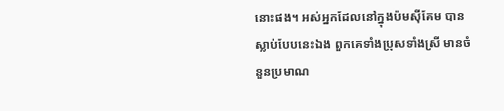នោះផង។ អស់អ្នកដែលនៅក្នុងប៉មស៊ីគែម បានស្លាប់បែបនេះឯង ពួកគេទាំងប្រុសទាំងស្រី មានចំនួនប្រមាណ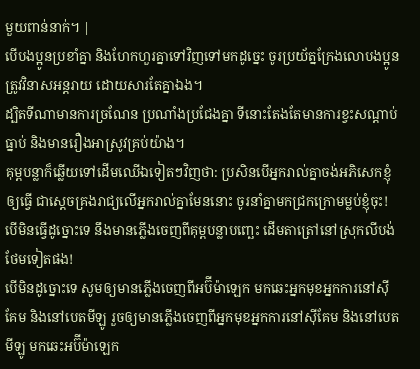មួយពាន់នាក់។ |
បើបងប្អូនប្រខាំគ្នា និងហែកហួរគ្នាទៅវិញទៅមកដូច្នេះ ចូរប្រយ័ត្នក្រែងលោបងប្អូនត្រូវវិនាសអន្តរាយ ដោយសារតែគ្នាឯង។
ដ្បិតទីណាមានការច្រណែន ប្រណាំងប្រជែងគ្នា ទីនោះតែងតែមានការខ្វះសណ្ដាប់ធ្នាប់ និងមានរឿងអាស្រូវគ្រប់យ៉ាង។
គុម្ពបន្លាក៏ឆ្លើយទៅដើមឈើឯទៀតៗវិញថា: ប្រសិនបើអ្នករាល់គ្នាចង់អភិសេកខ្ញុំឲ្យធ្វើ ជាស្ដេចគ្រងរាជ្យលើអ្នករាល់គ្នាមែននោះ ចូរនាំគ្នាមកជ្រកក្រោមម្លប់ខ្ញុំចុះ! បើមិនធ្វើដូច្នោះទេ នឹងមានភ្លើងចេញពីគុម្ពបន្លាបញ្ឆេះ ដើមតាត្រៅនៅស្រុកលីបង់ថែមទៀតផង!
បើមិនដូច្នោះទេ សូមឲ្យមានភ្លើងចេញពីអប៊ីម៉ាឡេក មកឆេះអ្នកមុខអ្នកការនៅស៊ីគែម និងនៅបេតមីឡូ រួចឲ្យមានភ្លើងចេញពីអ្នកមុខអ្នកការនៅស៊ីគែម និងនៅបេតមីឡូ មកឆេះអប៊ីម៉ាឡេក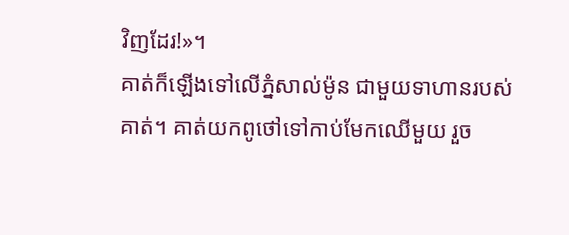វិញដែរ!»។
គាត់ក៏ឡើងទៅលើភ្នំសាល់ម៉ូន ជាមួយទាហានរបស់គាត់។ គាត់យកពូថៅទៅកាប់មែកឈើមួយ រួច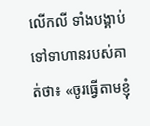លើកលី ទាំងបង្គាប់ទៅទាហានរបស់គាត់ថា៖ «ចូរធ្វើតាមខ្ញុំ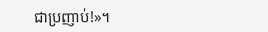ជាប្រញាប់!»។